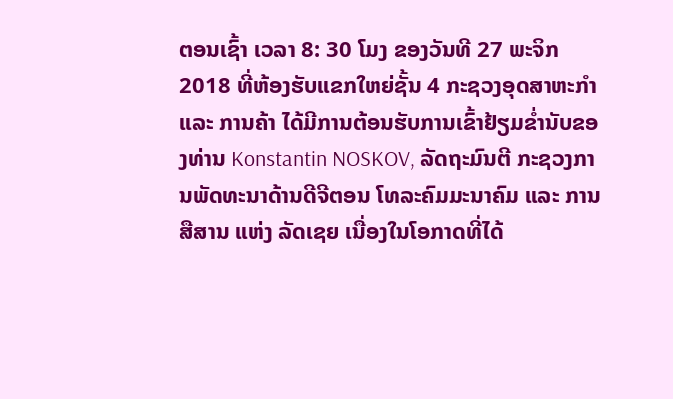ຕອນເຊົ້າ ເວລາ 8: 30 ໂມງ ຂອງວັນທີ 27 ພະຈິກ 2018 ທີ່ຫ້ອງຮັບແຂກໃຫຍ່ຊັ້ນ 4 ກະຊວງອຸດສາຫະກໍາ ແລະ ການຄ້າ ໄດ້ມີການຕ້ອນຮັບການເຂົ້າຢ້ຽມຂໍ່ານັບຂອງທ່ານ Konstantin NOSKOV, ລັດຖະມົນຕີ ກະຊວງການພັດທະນາດ້ານດີຈີຕອນ ໂທລະຄົມມະນາຄົມ ແລະ ການສືສານ ແຫ່ງ ລັດເຊຍ ເນື່ອງໃນໂອກາດທີ່ໄດ້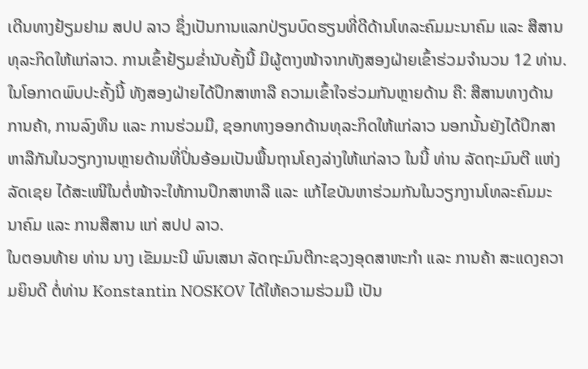ເດີນທາງຢ້ຽມຢາມ ສປປ ລາວ ຊຶ່ງເປັນການແລກປ່ຽນບົດຮຽນທີ່ດີດ້ານໂທລະຄົມມະນາຄົມ ແລະ ສືສານທຸລະກິດໃຫ້ແກ່ລາວ. ການເຂົ້າຢ້ຽມຂໍ່ານັບຄັ້ງນີ້ ມີຜູ້ຕາງໜ້າຈາກທັງສອງຝ່າຍເຂົ້າຮ່ວມຈໍານວນ 12 ທ່ານ.
ໃນໂອກາດພົບປະຄັ້ງນີ້ ທັງສອງຝ່າຍໄດ້ປຶກສາຫາລື ຄວາມເຂົ້າໃຈຮ່ວມກັນຫຼາຍດ້ານ ຄື: ສືສານທາງດ້ານການຄ້າ, ການລົງທຶນ ແລະ ການຮ່ວມມື, ຊອກທາງອອກດ້ານທຸລະກິດໃຫ້ແກ່ລາວ ນອກນັ້ນຍັງໄດ້ປຶກສາຫາລືກັນໃນວຽກງານຫຼາຍດ້ານທີ່ປິ່ນອ້ອມເປັນພື້ນຖານໂຄງລ່າງໃຫ້ແກ່ລາວ ໃນນີ້ ທ່ານ ລັດຖະມົນຕີ ແຫ່ງ ລັດເຊຍ ໄດ້ສະເໜີໃນຕໍ່ໜ້າຈະໃຫ້ການປຶກສາຫາລື ແລະ ແກ້ໄຂບັນຫາຮ່ວມກັນໃນວຽກງານໂທລະຄົມມະນາຄົມ ແລະ ການສືສານ ແກ່ ສປປ ລາວ.
ໃນຕອນທ້າຍ ທ່ານ ນາງ ເຂັມມະນີ ພົນເສນາ ລັດຖະມົນຕີກະຊວງອຸດສາຫະກໍາ ແລະ ການຄ້າ ສະແດງຄວາມຍິນດີ ຕໍ່ທ່ານ Konstantin NOSKOV ໄດ້ໃຫ້ຄວາມຮ່ວມມື ເປັນ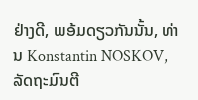ຢ່າງດີ, ພອ້ມດຽວກັນນັ້ນ, ທ່ານ Konstantin NOSKOV, ລັດຖະມົນຕີ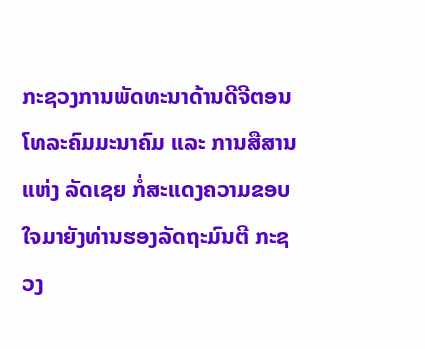ກະຊວງການພັດທະນາດ້ານດີຈີຕອນ ໂທລະຄົມມະນາຄົມ ແລະ ການສືສານ ແຫ່ງ ລັດເຊຍ ກໍ່ສະແດງຄວາມຂອບໃຈມາຍັງທ່ານຮອງລັດຖະມົນຕີ ກະຊວງ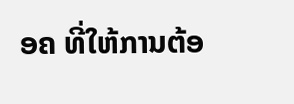ອຄ ທີ່ໃຫ້ການຕ້ອ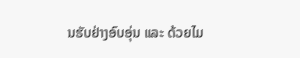ນຮັບຢ່າງອົບອຸ່ນ ແລະ ດ້ວຍໄມ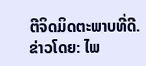ຕີຈິດມິດຕະພາບທີ່ດີ.
ຂ່າວໂດຍ: ໄພ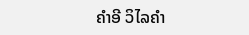ຄໍາອີ ວິໄລຄໍາ